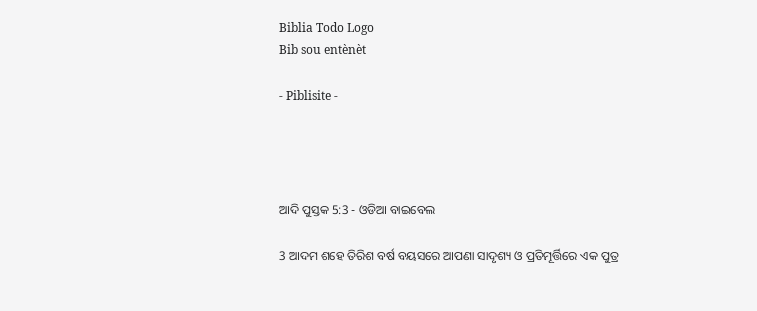Biblia Todo Logo
Bib sou entènèt

- Piblisite -




ଆଦି ପୁସ୍ତକ 5:3 - ଓଡିଆ ବାଇବେଲ

3 ଆଦମ ଶହେ ତିରିଶ ବର୍ଷ ବୟସରେ ଆପଣା ସାଦୃଶ୍ୟ ଓ ପ୍ରତିମୂର୍ତ୍ତିରେ ଏକ ପୁତ୍ର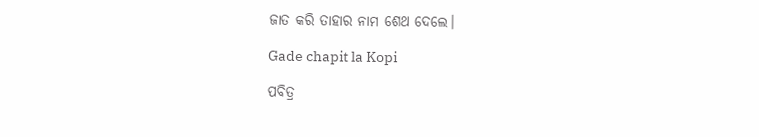ଜାତ କରି ତାହାର ନାମ ଶେଥ ଦେଲେ।

Gade chapit la Kopi

ପବିତ୍ର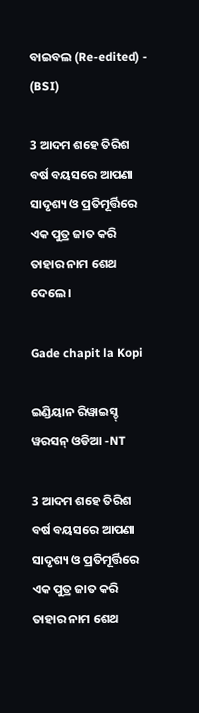ବାଇବଲ (Re-edited) - (BSI)

3 ଆଦମ ଶହେ ତିରିଶ ବର୍ଷ ବୟସରେ ଆପଣା ସାଦୃଶ୍ୟ ଓ ପ୍ରତିମୂର୍ତ୍ତିରେ ଏକ ପୁତ୍ର ଜାତ କରି ତାହାର ନାମ ଶେଥ ଦେଲେ।

Gade chapit la Kopi

ଇଣ୍ଡିୟାନ ରିୱାଇସ୍ଡ୍ ୱରସନ୍ ଓଡିଆ -NT

3 ଆଦମ ଶହେ ତିରିଶ ବର୍ଷ ବୟସରେ ଆପଣା ସାଦୃଶ୍ୟ ଓ ପ୍ରତିମୂର୍ତ୍ତିରେ ଏକ ପୁତ୍ର ଜାତ କରି ତାହାର ନାମ ଶେଥ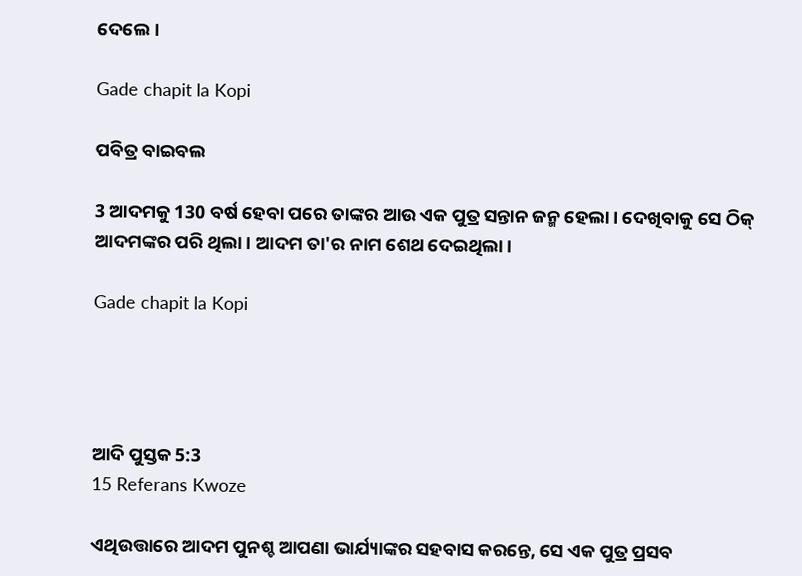ଦେଲେ।

Gade chapit la Kopi

ପବିତ୍ର ବାଇବଲ

3 ଆଦମକୁ 130 ବର୍ଷ ହେବା ପରେ ତାଙ୍କର ଆଉ ଏକ ପୁତ୍ର ସନ୍ତାନ ଜନ୍ମ ହେଲା। ଦେଖିବାକୁ ସେ ଠିକ୍ ଆଦମଙ୍କର ପରି ଥିଲା। ଆଦମ ତା'ର ନାମ ଶେଥ ଦେଇଥିଲା।

Gade chapit la Kopi




ଆଦି ପୁସ୍ତକ 5:3
15 Referans Kwoze

ଏଥିଉତ୍ତାରେ ଆଦମ ପୁନଶ୍ଚ ଆପଣା ଭାର୍ଯ୍ୟାଙ୍କର ସହବାସ କରନ୍ତେ, ସେ ଏକ ପୁତ୍ର ପ୍ରସବ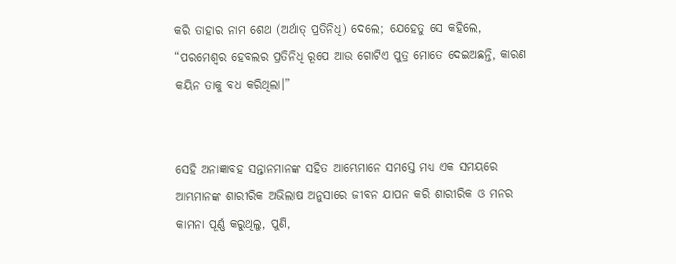କରି ତାହାର ନାମ ଶେଥ (ଅର୍ଥାତ୍‍ ପ୍ରତିନିଧି) ଦେଲେ; ଯେହେତୁ ସେ କହିଲେ, “ପରମେଶ୍ୱର ହେବଲର ପ୍ରତିନିଧି ରୂପେ ଆଉ ଗୋଟିଏ ପୁତ୍ର ମୋତେ ଦେଇଅଛନ୍ତି, କାରଣ କୟିନ ତାକୁ ବଧ କରିଥିଲା।”


ସେହି ଅନାଜ୍ଞାବହ ସନ୍ତାନମାନଙ୍କ ସହିତ ଆମ୍ଭେମାନେ ସମସ୍ତେ ମଧ୍ୟ ଏକ ସମୟରେ ଆମ୍ଭମାନଙ୍କ ଶାରୀରିକ ଅଭିଲାଷ ଅନୁସାରେ ଜୀବନ ଯାପନ କରି ଶାରୀରିକ ଓ ମନର କାମନା ପୂର୍ଣ୍ଣ କରୁଥିଲୁ, ପୁଣି,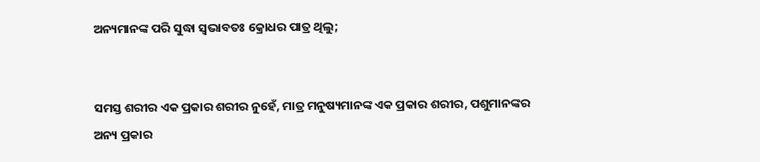ଅନ୍ୟମାନଙ୍କ ପରି ସୁଦ୍ଧା ସ୍ୱଭାବତଃ କ୍ରୋଧର ପାତ୍ର ଥିଲୁ;


ସମସ୍ତ ଶରୀର ଏକ ପ୍ରକାର ଶରୀର ନୁହେଁ, ମାତ୍ର ମନୁଷ୍ୟମାନଙ୍କ ଏକ ପ୍ରକାର ଶରୀର, ପଶୁମାନଙ୍କର ଅନ୍ୟ ପ୍ରକାର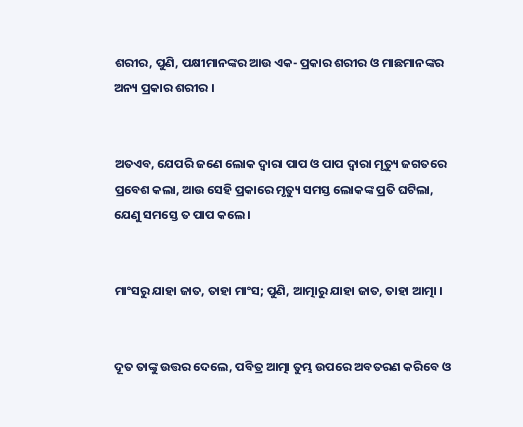ଶରୀର, ପୁଣି, ପକ୍ଷୀମାନଙ୍କର ଆଉ ଏକ- ପ୍ରକାର ଶରୀର ଓ ମାଛମାନଙ୍କର ଅନ୍ୟ ପ୍ରକାର ଶରୀର ।


ଅତଏବ, ଯେପରି ଜଣେ ଲୋକ ଦ୍ୱାରା ପାପ ଓ ପାପ ଦ୍ୱାରା ମୃତ୍ୟୁ ଜଗତରେ ପ୍ରବେଶ କଲା, ଆଉ ସେହି ପ୍ରକାରେ ମୃତ୍ୟୁ ସମସ୍ତ ଲୋକଙ୍କ ପ୍ରତି ଘଟିଲା, ଯେଣୁ ସମସ୍ତେ ତ ପାପ କଲେ ।


ମାଂସରୁ ଯାହା ଜାତ, ତାହା ମାଂସ; ପୁଣି, ଆତ୍ମାରୁ ଯାହା ଜାତ, ତାହା ଆତ୍ମା ।


ଦୂତ ତାଙ୍କୁ ଉତ୍ତର ଦେଲେ, ପବିତ୍ର ଆତ୍ମା ତୁମ୍ଭ ଉପରେ ଅବତରଣ କରିବେ ଓ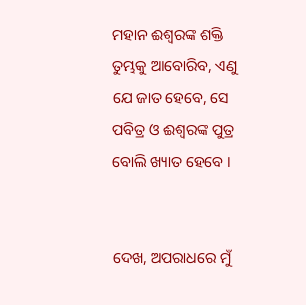ମହାନ ଈଶ୍ୱରଙ୍କ ଶକ୍ତି ତୁମ୍ଭକୁ ଆବୋରିବ, ଏଣୁ ଯେ ଜାତ ହେବେ, ସେ ପବିତ୍ର ଓ ଈଶ୍ୱରଙ୍କ ପୁତ୍ର ବୋଲି ଖ୍ୟାତ ହେବେ ।


ଦେଖ, ଅପରାଧରେ ମୁଁ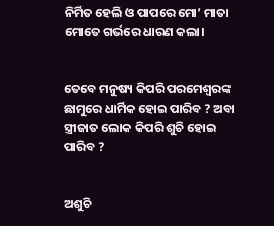ନିର୍ମିତ ହେଲି ଓ ପାପରେ ମୋ’ ମାତା ମୋତେ ଗର୍ଭରେ ଧାରଣ କଲା।


ତେବେ ମନୁଷ୍ୟ କିପରି ପରମେଶ୍ୱରଙ୍କ ଛାମୁରେ ଧାର୍ମିକ ହୋଇ ପାରିବ ? ଅବା ସ୍ତ୍ରୀଜାତ ଲୋକ କିପରି ଶୁଚି ହୋଇ ପାରିବ ?


ଅଶୁଚି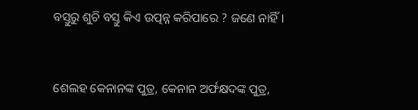ବସ୍ତୁରୁ ଶୁଚି ବସ୍ତୁ କିଏ ଉତ୍ପନ୍ନ କରିପାରେ ? ଜଣେ ନାହିଁ।


ଶେଲହ କେନାନଙ୍କ ପୁତ୍ର, କେନାନ ଅର୍ଫକ୍ଷଦଙ୍କ ପୁତ୍ର,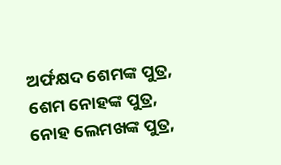ଅର୍ଫକ୍ଷଦ ଶେମଙ୍କ ପୁତ୍ର, ଶେମ ନୋହଙ୍କ ପୁତ୍ର, ନୋହ ଲେମଖଙ୍କ ପୁତ୍ର,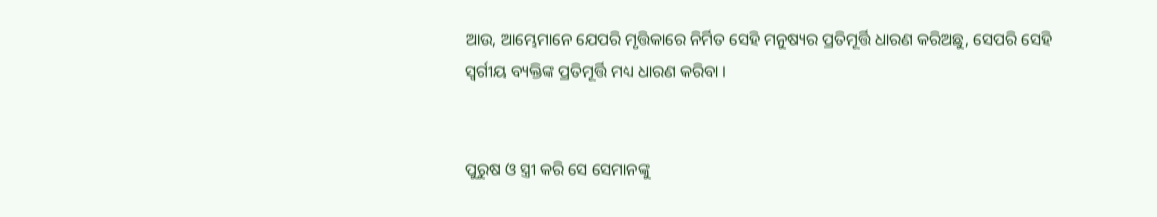ଆଉ, ଆମ୍ଭେମାନେ ଯେପରି ମୃତ୍ତିକାରେ ନିର୍ମିତ ସେହି ମନୁଷ୍ୟର ପ୍ରତିମୂର୍ତ୍ତି ଧାରଣ କରିଅଛୁ, ସେପରି ସେହି ସ୍ୱର୍ଗୀୟ ବ୍ୟକ୍ତିଙ୍କ ପ୍ରତିମୂର୍ତ୍ତି ମଧ୍ୟ ଧାରଣ କରିବା ।


ପୁରୁଷ ଓ ସ୍ତ୍ରୀ କରି ସେ ସେମାନଙ୍କୁ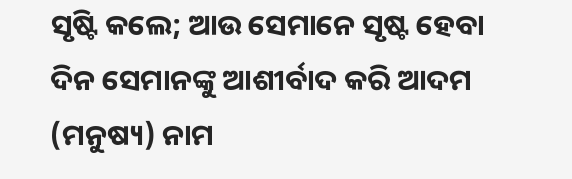ସୃଷ୍ଟି କଲେ; ଆଉ ସେମାନେ ସୃଷ୍ଟ ହେବା ଦିନ ସେମାନଙ୍କୁ ଆଶୀର୍ବାଦ କରି ଆଦମ (ମନୁଷ୍ୟ) ନାମ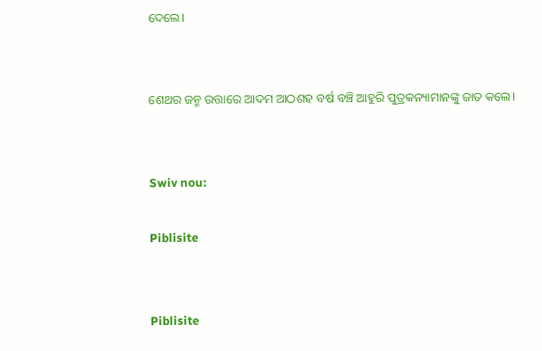ଦେଲେ।


ଶେଥର ଜନ୍ମ ଉତ୍ତାରେ ଆଦମ ଆଠଶହ ବର୍ଷ ବଞ୍ଚି ଆହୁରି ପୁତ୍ରକନ୍ୟାମାନଙ୍କୁ ଜାତ କଲେ।


Swiv nou:

Piblisite


Piblisite